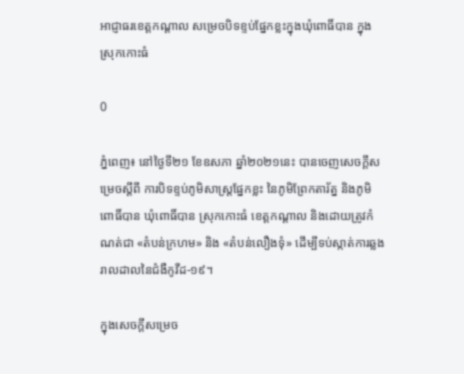អាជ្ញាធរខេត្តកណ្ដាល សម្រេចបិទខ្ទប់ផ្នែកខ្លះក្នុងឃុំពោធិ៍បាន ក្នុងស្រុកកោះធំ

0

ភ្នំពេញ៖ នៅថ្ងៃទី២១ ខែឧសភា ឆ្នាំ២០២១នេះ បានចេញសេចក្ដីសម្រេចស្តីពី ការបិទខ្ទប់ភូមិសាស្រ្តផ្នែកខ្លះ នៃភូមិព្រែកតារ័ត្ន និងភូមិពោធិ៍បាន ឃុំពោធិ៍បាន ស្រុកកោះធំ ខេត្តកណ្ដាល និងដោយត្រូវកំណត់ជា «តំបន់ក្រហម» និង «តំបន់លឿងទុំ» ដើម្បីទប់ស្កាត់ការឆ្លងរាលដាលនៃជំងឺកូវីដ-១៩។

ក្នុងសេចក្ដីសម្រេច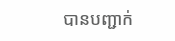បានបញ្ជាក់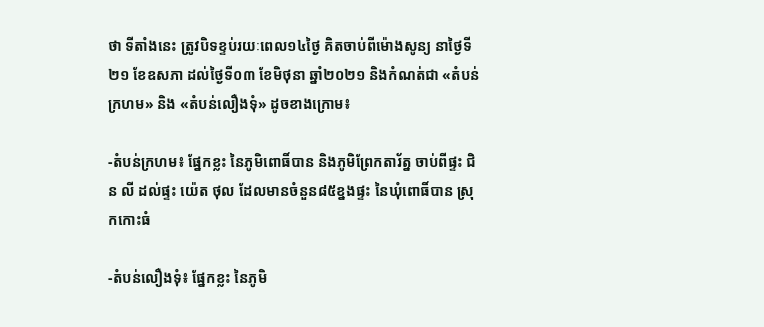ថា ទីតាំងនេះ ត្រូវបិទខ្ទប់រយៈពេល១៤ថ្ងៃ គិតចាប់ពីម៉ោងសូន្យ នាថ្ងៃទី២១ ខែឧសភា ដល់ថ្ងៃទី០៣ ខែមិថុនា ឆ្នាំ២០២១ និងកំណត់ជា «តំបន់ក្រហម» និង «តំបន់លឿងទុំ» ដូចខាងក្រោម៖

-តំបន់ក្រហម៖ ផ្នែកខ្លះ នៃភូមិពោធិ៍បាន និងភូមិព្រែកតារ័ត្ន ចាប់ពីផ្ទះ ជិន លី ដល់ផ្ទះ យ៉េត ថុល ដែលមានចំនួន៨៥ខ្នងផ្ទះ នៃឃុំពោធិ៍បាន ស្រុកកោះធំ

-តំបន់លឿងទុំ៖ ផ្នែកខ្លះ នៃភូមិ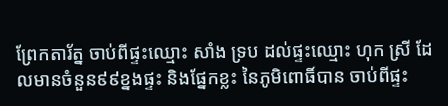ព្រែកតារ័ត្ន ចាប់ពីផ្ទះឈ្មោះ សាំង ទ្រប ដល់ផ្ទះឈ្មោះ ហុក ស្រី ដែលមានចំនួន៩៩ខ្នងផ្ទះ និងផ្នែកខ្លះ នៃភូមិពោធិ៍បាន ចាប់ពីផ្ទះ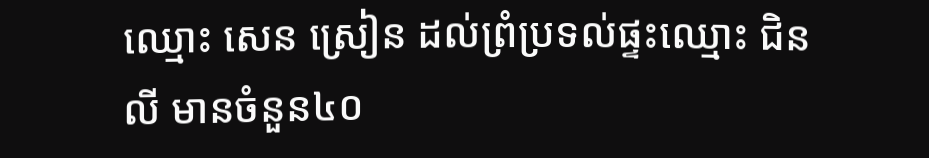ឈ្មោះ សេន ស្រៀន ដល់ព្រំប្រទល់ផ្ទះឈ្មោះ ជិន លី មានចំនួន៤០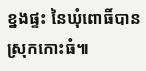ខ្នងផ្ទះ នៃឃុំពោធិ៍បាន ស្រុកកោះធំ៕